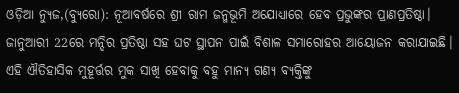ଓଡ଼ିଆ ନ୍ୟୁଜ,(ବ୍ୟୁରୋ): ନୂଆବର୍ଷରେ ଶ୍ରୀ ରାମ ଜନ୍ମଭୂମି ଅଯୋଧ୍ୟାରେ ହେବ ପ୍ରଭୁଙ୍କର ପ୍ରାଣପ୍ରତିଷ୍ଠା। ଜାନୁଆରୀ 22ରେ ମନ୍ଦିର ପ୍ରତିଷ୍ଠା ସହ ଘଟ ସ୍ଥାପନ ପାଇଁ ବିଶାଳ ସମାରୋହର ଆୟୋଜନ କରାଯାଇଛି। ଏହି ଐତିହାସିକ ମୁହୂର୍ତ୍ତର ମୁକ ସାଖି ହେବାକୁ ବହୁ ମାନ୍ୟ ଗଣ୍ୟ ବ୍ୟକ୍ତିଙ୍କୁ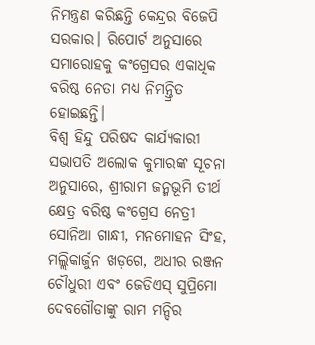ନିମନ୍ତ୍ରଣ କରିଛନ୍ତି କେନ୍ଦ୍ରର ବିଜେପି ସରକାର। ରିପୋର୍ଟ ଅନୁସାରେ ସମାରୋହକୁ କଂଗ୍ରେସର ଏକାଧିକ ବରିଷ୍ଠ ନେତା ମଧ୍ୟ ନିମନ୍ତ୍ରିତ ହୋଇଛନ୍ତି।
ବିଶ୍ୱ ହିନ୍ଦୁ ପରିଷଦ କାର୍ଯ୍ୟକାରୀ ସଭାପତି ଅଲୋକ କୁମାରଙ୍କ ସୂଚନା ଅନୁସାରେ, ଶ୍ରୀରାମ ଜନ୍ମଭୂମି ତୀର୍ଥ କ୍ଷେତ୍ର ବରିଷ୍ଠ କଂଗ୍ରେସ ନେତ୍ରୀ ସୋନିଆ ଗାନ୍ଧୀ, ମନମୋହନ ସିଂହ, ମଲ୍ଲିକାର୍ଜୁନ ଖଡ଼ଗେ, ଅଧୀର ରଞ୍ଜନ ଚୌଧୁରୀ ଏବଂ ଜେଡିଏସ୍ ସୁପ୍ରିମୋ ଦେବଗୌଡାଙ୍କୁ ରାମ ମନ୍ଦିର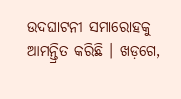ଉଦଘାଟନୀ ସମାରୋହକୁ ଆମନ୍ତ୍ରିତ କରିଛି । ଖଡ଼ଗେ,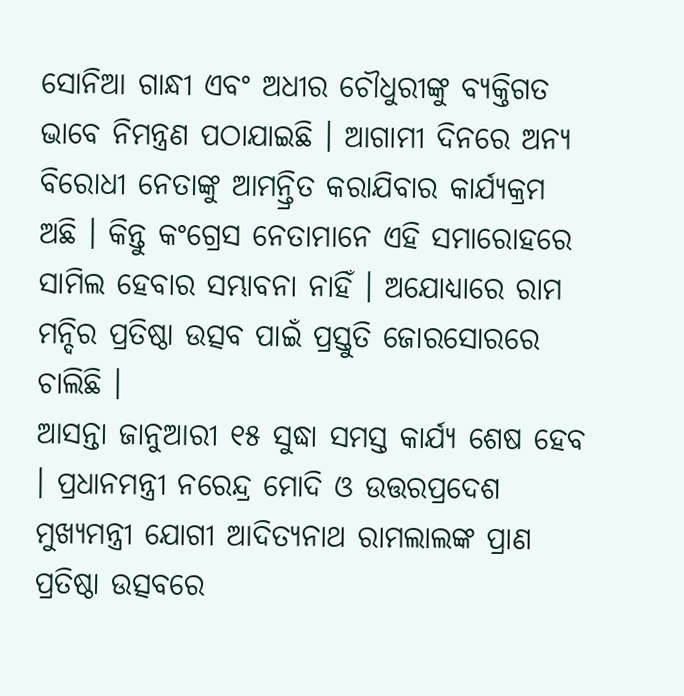ସୋନିଆ ଗାନ୍ଧୀ ଏବଂ ଅଧୀର ଚୌଧୁରୀଙ୍କୁ ବ୍ୟକ୍ତିଗତ ଭାବେ ନିମନ୍ତ୍ରଣ ପଠାଯାଇଛି । ଆଗାମୀ ଦିନରେ ଅନ୍ୟ ବିରୋଧୀ ନେତାଙ୍କୁ ଆମନ୍ତ୍ରିତ କରାଯିବାର କାର୍ଯ୍ୟକ୍ରମ ଅଛି । କିନ୍ତୁ କଂଗ୍ରେସ ନେତାମାନେ ଏହି ସମାରୋହରେ ସାମିଲ ହେବାର ସମ୍ଭାବନା ନାହିଁ । ଅଯୋଧ୍ୟାରେ ରାମ ମନ୍ଦିର ପ୍ରତିଷ୍ଠା ଉତ୍ସବ ପାଇଁ ପ୍ରସ୍ତୁତି ଜୋରସୋରରେ ଚାଲିଛି ।
ଆସନ୍ତା ଜାନୁଆରୀ ୧୫ ସୁଦ୍ଧା ସମସ୍ତ କାର୍ଯ୍ୟ ଶେଷ ହେବ । ପ୍ରଧାନମନ୍ତ୍ରୀ ନରେନ୍ଦ୍ର ମୋଦି ଓ ଉତ୍ତରପ୍ରଦେଶ ମୁଖ୍ୟମନ୍ତ୍ରୀ ଯୋଗୀ ଆଦିତ୍ୟନାଥ ରାମଲାଲଙ୍କ ପ୍ରାଣ ପ୍ରତିଷ୍ଠା ଉତ୍ସବରେ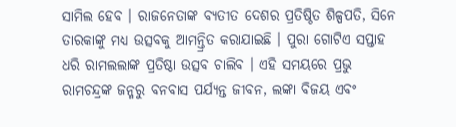ସାମିଲ ହେବ । ରାଜନେତାଙ୍କ ବ୍ୟତୀତ ଦେଶର ପ୍ରତିଷ୍ଠିତ ଶିଳ୍ପପତି, ସିନେ ତାରକାଙ୍କୁ ମଧ୍ୟ ଉତ୍ସବକୁ ଆମନ୍ତ୍ରିତ କରାଯାଇଛି । ପୁରା ଗୋଟିଏ ସପ୍ତାହ ଧରି ରାମଲଲାଙ୍କ ପ୍ରତିଷ୍ଠା ଉତ୍ସବ ଚାଲିବ । ଏହି ସମୟରେ ପ୍ରଭୁ ରାମଚନ୍ଦ୍ରଙ୍କ ଜନ୍ମରୁ ବନବାସ ପର୍ଯ୍ୟନ୍ତ ଜୀବନ, ଲଙ୍କା ବିଜୟ ଏବଂ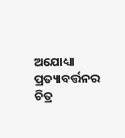ଅଯୋଧ୍ୟା ପ୍ରତ୍ୟାବର୍ତ୍ତନର ଚିତ୍ର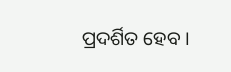ପ୍ରଦର୍ଶିତ ହେବ ।